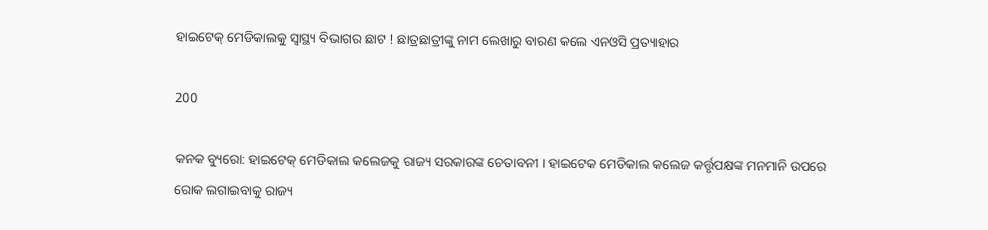ହାଇଟେକ୍ ମେଡିକାଲକୁ ସ୍ୱାସ୍ଥ୍ୟ ବିଭାଗର ଛାଟ ! ଛାତ୍ରଛାତ୍ରୀଙ୍କୁ ନାମ ଲେଖାରୁ ବାରଣ କଲେ ଏନଓସି ପ୍ରତ୍ୟାହାର

200

କନକ ବ୍ୟୁରୋ: ହାଇଟେକ୍ ମେଡିକାଲ କଲେଜକୁ ରାଜ୍ୟ ସରକାରଙ୍କ ଚେତାବନୀ । ହାଇଟେକ ମେଡିକାଲ କଲେଜ କର୍ତ୍ତୃପକ୍ଷଙ୍କ ମନମାନି ଉପରେ ରୋକ ଲଗାଇବାକୁ ରାଜ୍ୟ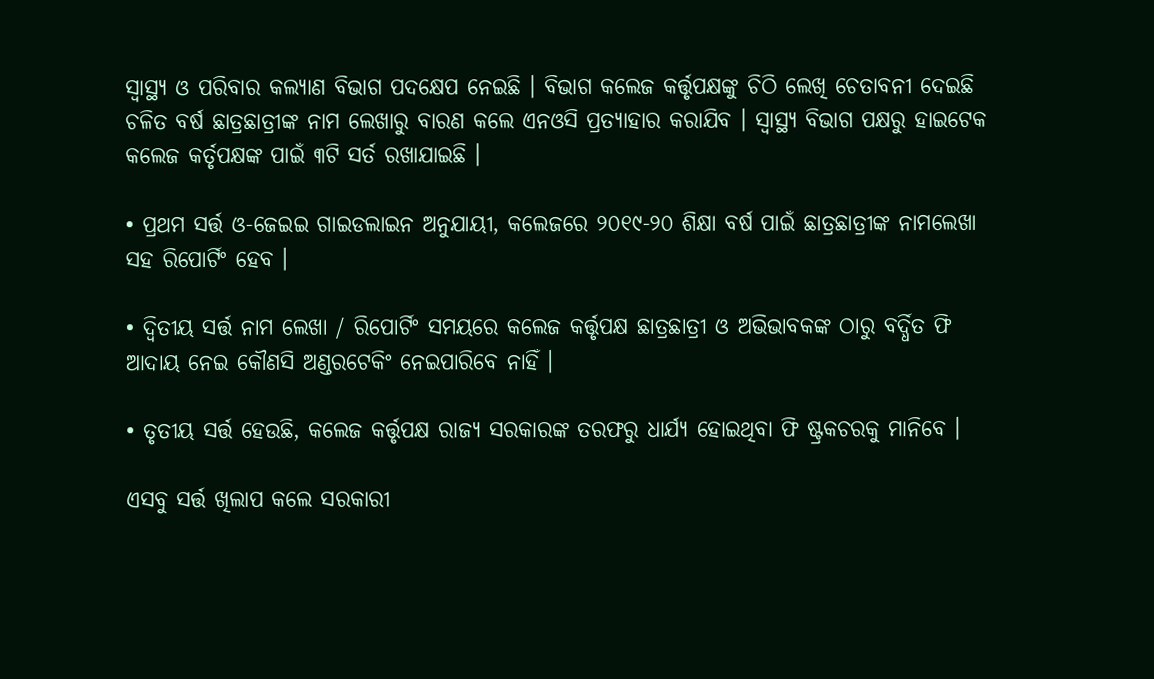ସ୍ୱାସ୍ଥ୍ୟ ଓ ପରିବାର କଲ୍ୟାଣ ବିଭାଗ ପଦକ୍ଷେପ ନେଇଛି । ବିଭାଗ କଲେଜ କର୍ତ୍ତୃପକ୍ଷଙ୍କୁ ଚିଠି ଲେଖି ଚେତାବନୀ ଦେଇଛି ଚଳିତ ବର୍ଷ ଛାତ୍ରଛାତ୍ରୀଙ୍କ ନାମ ଲେଖାରୁ ବାରଣ କଲେ ଏନଓସି ପ୍ରତ୍ୟାହାର କରାଯିବ । ସ୍ୱାସ୍ଥ୍ୟ ବିଭାଗ ପକ୍ଷରୁ ହାଇଟେକ କଲେଜ କର୍ତୃପକ୍ଷଙ୍କ ପାଇଁ ୩ଟି ସର୍ତ ରଖାଯାଇଛି ।

• ପ୍ରଥମ ସର୍ତ୍ତ ଓ-ଜେଇଇ ଗାଇଡଲାଇନ ଅନୁଯାୟୀ, କଲେଜରେ ୨୦୧୯-୨୦ ଶିକ୍ଷା ବର୍ଷ ପାଇଁ ଛାତ୍ରଛାତ୍ରୀଙ୍କ ନାମଲେଖା ସହ ରିପୋର୍ଟିଂ ହେବ ।

• ଦ୍ୱିତୀୟ ସର୍ତ୍ତ ନାମ ଲେଖା / ରିପୋର୍ଟିଂ ସମୟରେ କଲେଜ କର୍ତ୍ତୃପକ୍ଷ ଛାତ୍ରଛାତ୍ରୀ ଓ ଅଭିଭାବକଙ୍କ ଠାରୁ ବର୍ଦ୍ଧିତ ଫି ଆଦାୟ ନେଇ କୌଣସି ଅଣ୍ଡରଟେକିଂ ନେଇପାରିବେ ନାହିଁ ।

• ତୃତୀୟ ସର୍ତ୍ତ ହେଉଛି, କଲେଜ କର୍ତ୍ତୃପକ୍ଷ ରାଜ୍ୟ ସରକାରଙ୍କ ତରଫରୁ ଧାର୍ଯ୍ୟ ହୋଇଥିବା ଫି ଷ୍ଟ୍ରକଚରକୁ ମାନିବେ ।

ଏସବୁ ସର୍ତ୍ତ ଖିଲାପ କଲେ ସରକାରୀ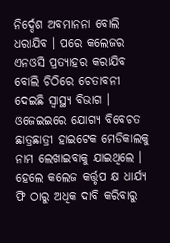ନିର୍ଦ୍ଦେଶ ଅବମାନନା ବୋଲି ଧରାଯିବ । ପରେ କଲେଜର ଏନଓସି ପ୍ରତ୍ୟାହର କରାଯିବ ବୋଲି ଚିଠିରେ ଚେତାବନୀ ଦେଇଛି ସ୍ୱାସ୍ଥ୍ୟ ବିଭାଗ । ଓଜେଇଇରେ ଯୋଗ୍ୟ ବିବେଚତ ଛାତ୍ରଛାତ୍ରୀ ହାଇଟେକ ମେଡିକାଲକୁ ନାମ ଲେଖାଇବାକୁ ଯାଇଥିଲେ । ହେଲେ କଲେଜ କର୍ତ୍ତୃପ କ୍ଷ ଧାର୍ଯ୍ୟ ଫି ଠାରୁ ଅଧିକ ଦାବି କରିବାରୁ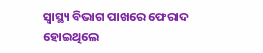ସ୍ୱାସ୍ଥ୍ୟ ବିଭାଗ ପାଖରେ ଫେରାଦ ହୋଇଥିଲେ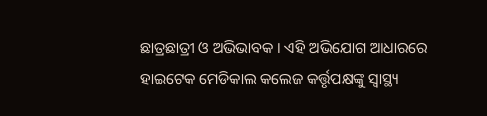ଛାତ୍ରଛାତ୍ରୀ ଓ ଅଭିଭାବକ । ଏହି ଅଭିଯୋଗ ଆଧାରରେ ହାଇଟେକ ମେଡିକାଲ କଲେଜ କର୍ତ୍ତୃପକ୍ଷଙ୍କୁ ସ୍ୱାସ୍ଥ୍ୟ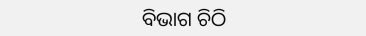ବିଭାଗ ଚିଠି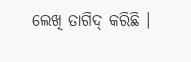ଲେଖି ତାଗିଦ୍ କରିଛି ।